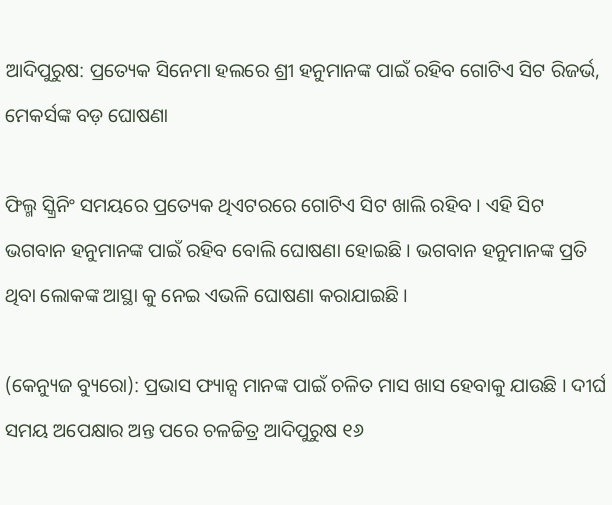ଆଦିପୁରୁଷ: ପ୍ରତ୍ୟେକ ସିନେମା ହଲରେ ଶ୍ରୀ ହନୁମାନଙ୍କ ପାଇଁ ରହିବ ଗୋଟିଏ ସିଟ ରିଜର୍ଭ, ମେକର୍ସଙ୍କ ବଡ଼ ଘୋଷଣା

ଫିଲ୍ମ ସ୍କ୍ରିନିଂ ସମୟରେ ପ୍ରତ୍ୟେକ ଥିଏଟରରେ ଗୋଟିଏ ସିଟ ଖାଲି ରହିବ । ଏହି ସିଟ ଭଗବାନ ହନୁମାନଙ୍କ ପାଇଁ ରହିବ ବୋଲି ଘୋଷଣା ହୋଇଛି । ଭଗବାନ ହନୁମାନଙ୍କ ପ୍ରତି ଥିବା ଲୋକଙ୍କ ଆସ୍ଥା କୁ ନେଇ ଏଭଳି ଘୋଷଣା କରାଯାଇଛି ।

(କେନ୍ୟୁଜ ବ୍ୟୁରୋ): ପ୍ରଭାସ ଫ୍ୟାନ୍ସ ମାନଙ୍କ ପାଇଁ ଚଳିତ ମାସ ଖାସ ହେବାକୁ ଯାଉଛି । ଦୀର୍ଘ ସମୟ ଅପେକ୍ଷାର ଅନ୍ତ ପରେ ଚଳଚ୍ଚିତ୍ର ଆଦିପୁରୁଷ ୧୬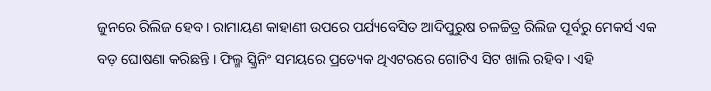ଜୁନରେ ରିଲିଜ ହେବ । ରାମାୟଣ କାହାଣୀ ଉପରେ ପର୍ଯ୍ୟବେସିତ ଆଦିପୁରୁଷ ଚଳଚ୍ଚିତ୍ର ରିଲିଜ ପୂର୍ବରୁ ମେକର୍ସ ଏକ ବଡ଼ ଘୋଷଣା କରିଛନ୍ତି । ଫିଲ୍ମ ସ୍କ୍ରିନିଂ ସମୟରେ ପ୍ରତ୍ୟେକ ଥିଏଟରରେ ଗୋଟିଏ ସିଟ ଖାଲି ରହିବ । ଏହି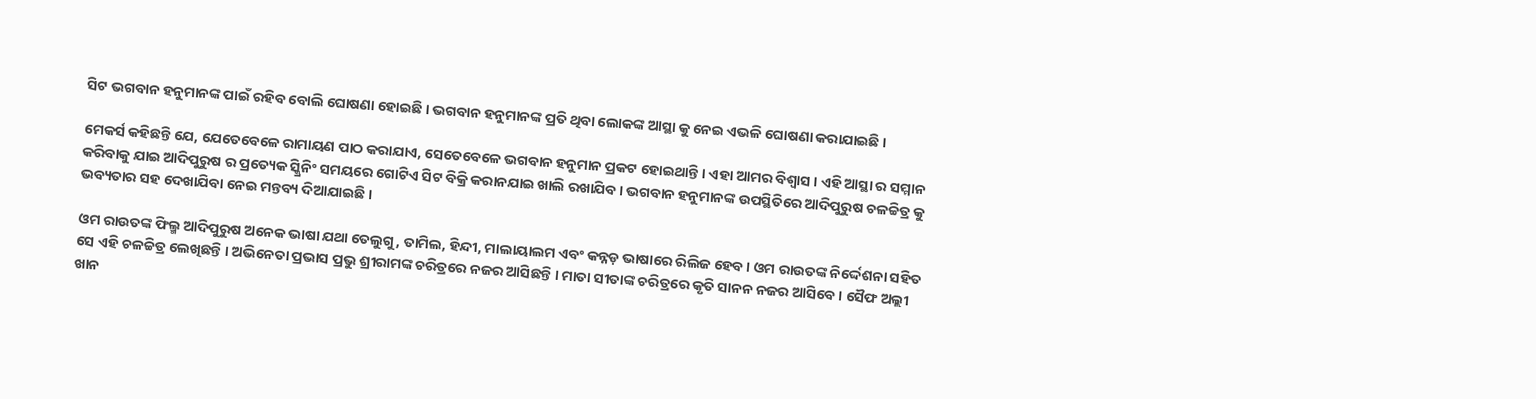ସିଟ ଭଗବାନ ହନୁମାନଙ୍କ ପାଇଁ ରହିବ ବୋଲି ଘୋଷଣା ହୋଇଛି । ଭଗବାନ ହନୁମାନଙ୍କ ପ୍ରତି ଥିବା ଲୋକଙ୍କ ଆସ୍ଥା କୁ ନେଇ ଏଭଳି ଘୋଷଣା କରାଯାଇଛି ।

ମେକର୍ସ କହିଛନ୍ତି ଯେ, ଯେତେବେଳେ ରାମାୟଣ ପାଠ କରାଯାଏ, ସେତେବେଳେ ଭଗବାନ ହନୁମାନ ପ୍ରକଟ ହୋଇଥାନ୍ତି । ଏହା ଆମର ବିଶ୍ୱାସ । ଏହି ଆସ୍ଥା ର ସମ୍ମାନ କରିବାକୁ ଯାଇ ଆଦିପୁରୁଷ ର ପ୍ରତ୍ୟେକ ସ୍କ୍ରିନିଂ ସମୟରେ ଗୋଟିଏ ସିଟ ବିକ୍ରି କରାନଯାଇ ଖାଲି ରଖାଯିବ । ଭଗବାନ ହନୁମାନଙ୍କ ଉପସ୍ଥିତିରେ ଆଦିପୁରୁଷ ଚଳଚ୍ଚିତ୍ର କୁ ଭବ୍ୟତାର ସହ ଦେଖାଯିବା ନେଇ ମନ୍ତବ୍ୟ ଦିଆଯାଇଛି ।

ଓମ ରାଉତଙ୍କ ଫିଲ୍ମ ଆଦିପୁରୁଷ ଅନେକ ଭାଷା ଯଥା ତେଲୁଗୁ, ତାମିଲ, ହିନ୍ଦୀ, ମାଲାୟାଲମ ଏବଂ କନ୍ନଡ଼ ଭାଷାରେ ରିଲିଜ ହେବ । ଓମ ରାଉତଙ୍କ ନିର୍ଦ୍ଦେଶନା ସହିତ ସେ ଏହି ଚଳଚ୍ଚିତ୍ର ଲେଖିଛନ୍ତି । ଅଭିନେତା ପ୍ରଭାସ ପ୍ରଭୁ ଶ୍ରୀରାମଙ୍କ ଚରିତ୍ରରେ ନଜର ଆସିଛନ୍ତି । ମାତା ସୀତାଙ୍କ ଚରିତ୍ରରେ କୃତି ସାନନ ନଜର ଆସିବେ । ସୈଫ ଅଲ୍ଲୀ ଖାନ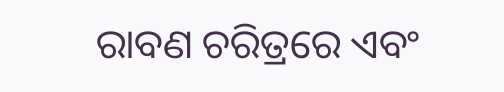ରାବଣ ଚରିତ୍ରରେ ଏବଂ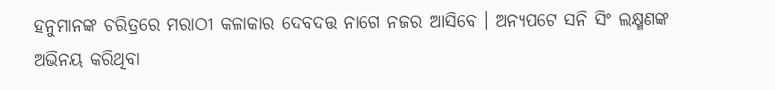ହନୁମାନଙ୍କ ଚରିତ୍ରରେ ମରାଠୀ କଳାକାର ଦେବଦତ୍ତ ନାଗେ ନଜର ଆସିବେ । ଅନ୍ୟପଟେ ସନି ସିଂ ଲକ୍ଷ୍ମଣଙ୍କ ଅଭିନୟ କରିଥିବା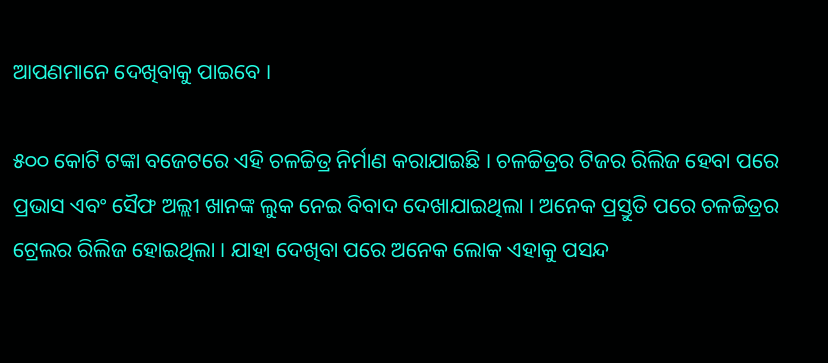ଆପଣମାନେ ଦେଖିବାକୁ ପାଇବେ ।

୫୦୦ କୋଟି ଟଙ୍କା ବଜେଟରେ ଏହି ଚଳଚ୍ଚିତ୍ର ନିର୍ମାଣ କରାଯାଇଛି । ଚଳଚ୍ଚିତ୍ରର ଟିଜର ରିଲିଜ ହେବା ପରେ ପ୍ରଭାସ ଏବଂ ସୈଫ ଅଲ୍ଲୀ ଖାନଙ୍କ ଲୁକ ନେଇ ବିବାଦ ଦେଖାଯାଇଥିଲା । ଅନେକ ପ୍ରସ୍ତୁତି ପରେ ଚଳଚ୍ଚିତ୍ରର ଟ୍ରେଲର ରିଲିଜ ହୋଇଥିଲା । ଯାହା ଦେଖିବା ପରେ ଅନେକ ଲୋକ ଏହାକୁ ପସନ୍ଦ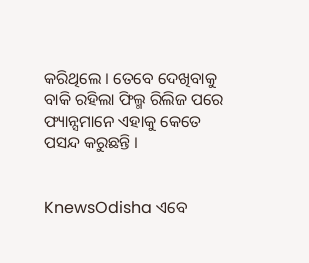କରିଥିଲେ । ତେବେ ଦେଖିବାକୁ ବାକି ରହିଲା ଫିଲ୍ମ ରିଲିଜ ପରେ ଫ୍ୟାନ୍ସମାନେ ଏହାକୁ କେତେ ପସନ୍ଦ କରୁଛନ୍ତି ।


KnewsOdisha ଏବେ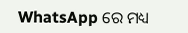WhatsApp ରେ ମଧ୍ୟ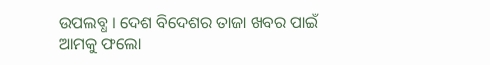ଉପଲବ୍ଧ । ଦେଶ ବିଦେଶର ତାଜା ଖବର ପାଇଁ ଆମକୁ ଫଲୋ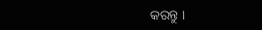କରନ୍ତୁ ।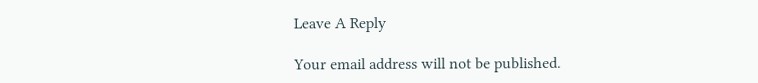Leave A Reply

Your email address will not be published.